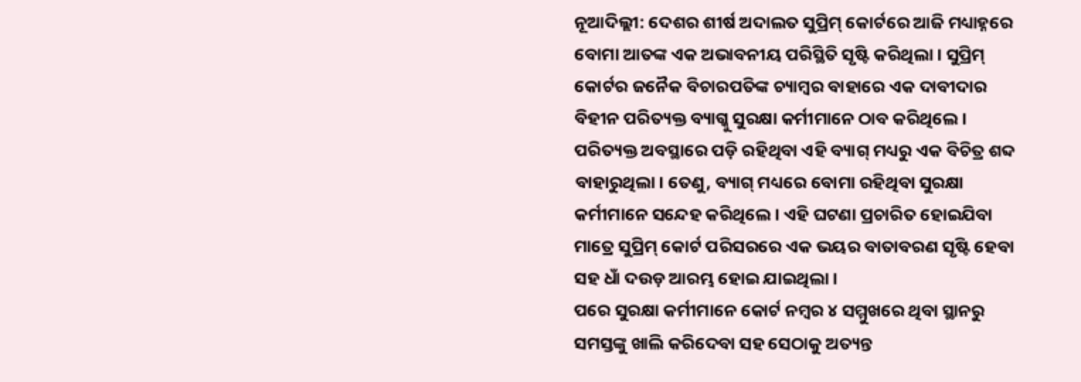ନୂଆଦିଲ୍ଲୀ: ଦେଶର ଶୀର୍ଷ ଅଦାଲତ ସୁପ୍ରିମ୍ କୋର୍ଟରେ ଆଜି ମଧ୍ୟାହ୍ନରେ ବୋମା ଆତଙ୍କ ଏକ ଅଭାବନୀୟ ପରିସ୍ଥିତି ସୃଷ୍ଟି କରିଥିଲା। ସୁପ୍ରିମ୍ କୋର୍ଟର ଜନୈକ ବିଚାରପତିଙ୍କ ଚ୍ୟାମ୍ବର ବାହାରେ ଏକ ଦାବୀଦାର ବିହୀନ ପରିତ୍ୟକ୍ତ ବ୍ୟାଗ୍କୁ ସୁରକ୍ଷା କର୍ମୀମାନେ ଠାବ କରିଥିଲେ। ପରିତ୍ୟକ୍ତ ଅବସ୍ଥାରେ ପଡ଼ି ରହିଥିବା ଏହି ବ୍ୟାଗ୍ ମଧ୍ୟରୁ ଏକ ବିଚିତ୍ର ଶବ୍ଦ ବାହାରୁଥିଲା। ତେଣୁ, ବ୍ୟାଗ୍ ମଧ୍ୟରେ ବୋମା ରହିଥିବା ସୁରକ୍ଷା କର୍ମୀମାନେ ସନ୍ଦେହ କରିଥିଲେ। ଏହି ଘଟଣା ପ୍ରଚାରିତ ହୋଇଯିବା ମାତ୍ରେ ସୁପ୍ରିମ୍ କୋର୍ଟ ପରିସରରେ ଏକ ଭୟର ବାତାବରଣ ସୃଷ୍ଟି ହେବା ସହ ଧାଁ ଦଉଡ଼ ଆରମ୍ଭ ହୋଇ ଯାଇଥିଲା।
ପରେ ସୁରକ୍ଷା କର୍ମୀମାନେ କୋର୍ଟ ନମ୍ବର ୪ ସମ୍ମୁଖରେ ଥିବା ସ୍ଥାନରୁ ସମସ୍ତଙ୍କୁ ଖାଲି କରିଦେବା ସହ ସେଠାକୁ ଅତ୍ୟନ୍ତ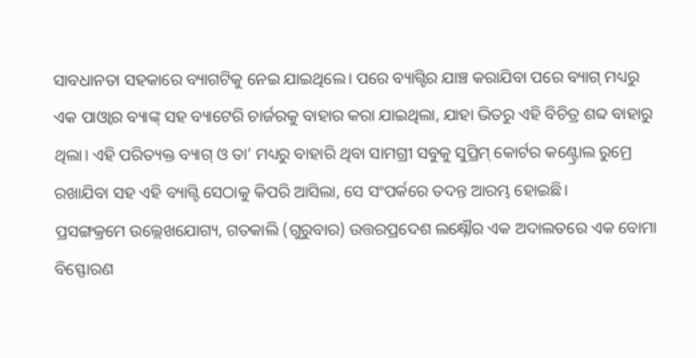ସାବଧାନତା ସହକାରେ ବ୍ୟାଗଟିକୁ ନେଇ ଯାଇଥିଲେ। ପରେ ବ୍ୟାଗ୍ଟିର ଯାଞ୍ଚ କରାଯିବା ପରେ ବ୍ୟାଗ୍ ମଧ୍ୟରୁ ଏକ ପାଓ୍ଵାର ବ୍ୟାଙ୍କ୍ ସହ ବ୍ୟାଟେରି ଚାର୍ଜରକୁ ବାହାର କରା ଯାଇଥିଲା, ଯାହା ଭିତରୁ ଏହି ବିଚିତ୍ର ଶବ୍ଦ ବାହାରୁ ଥିଲା। ଏହି ପରିତ୍ୟକ୍ତ ବ୍ୟାଗ୍ ଓ ତା’ ମଧ୍ୟରୁ ବାହାରି ଥିବା ସାମଗ୍ରୀ ସବୁକୁ ସୁପ୍ରିମ୍ କୋର୍ଟର କଣ୍ଟ୍ରୋଲ ରୁମ୍ରେ ରଖାଯିବା ସହ ଏହି ବ୍ୟାଗ୍ଟି ସେଠାକୁ କିପରି ଆସିଲା, ସେ ସଂପର୍କରେ ତଦନ୍ତ ଆରମ୍ଭ ହୋଇଛି।
ପ୍ରସଙ୍ଗକ୍ରମେ ଉଲ୍ଲେଖଯୋଗ୍ୟ, ଗତକାଲି (ଗୁରୁବାର) ଉତ୍ତରପ୍ରଦେଶ ଲକ୍ଷ୍ନୌର ଏକ ଅଦାଲତରେ ଏକ ବୋମା ବିସ୍ଫୋରଣ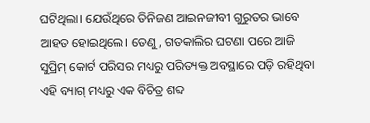ଘଟିଥିଲା। ଯେଉଁଥିରେ ତିନିଜଣ ଆଇନଜୀବୀ ଗୁରୁତର ଭାବେ ଆହତ ହୋଇଥିଲେ। ତେଣୁ, ଗତକାଲିର ଘଟଣା ପରେ ଆଜି ସୁପ୍ରିମ୍ କୋର୍ଟ ପରିସର ମଧ୍ୟରୁ ପରିତ୍ୟକ୍ତ ଅବସ୍ଥାରେ ପଡ଼ି ରହିଥିବା ଏହି ବ୍ୟାଗ୍ ମଧ୍ୟରୁ ଏକ ବିଚିତ୍ର ଶବ୍ଦ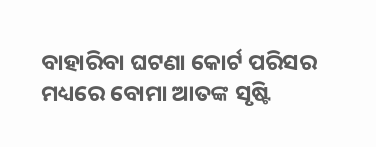ବାହାରିବା ଘଟଣା କୋର୍ଟ ପରିସର ମଧ୍ୟରେ ବୋମା ଆତଙ୍କ ସୃଷ୍ଟି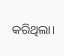କରିଥିଲା।